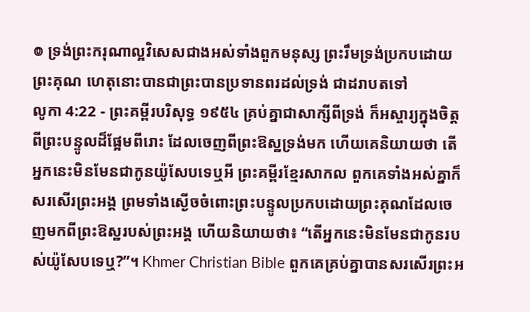៙ ទ្រង់ព្រះករុណាល្អវិសេសជាងអស់ទាំងពួកមនុស្ស ព្រះរឹមទ្រង់ប្រកបដោយព្រះគុណ ហេតុនោះបានជាព្រះបានប្រទានពរដល់ទ្រង់ ជាដរាបតទៅ
លូកា 4:22 - ព្រះគម្ពីរបរិសុទ្ធ ១៩៥៤ គ្រប់គ្នាជាសាក្សីពីទ្រង់ ក៏អស្ចារ្យក្នុងចិត្តពីព្រះបន្ទូលដ៏ផ្អែមពីរោះ ដែលចេញពីព្រះឱស្ឋទ្រង់មក ហើយគេនិយាយថា តើអ្នកនេះមិនមែនជាកូនយ៉ូសែបទេឬអី ព្រះគម្ពីរខ្មែរសាកល ពួកគេទាំងអស់គ្នាក៏សរសើរព្រះអង្គ ព្រមទាំងស្ងើចចំពោះព្រះបន្ទូលប្រកបដោយព្រះគុណដែលចេញមកពីព្រះឱស្ឋរបស់ព្រះអង្គ ហើយនិយាយថា៖ “តើអ្នកនេះមិនមែនជាកូនរបស់យ៉ូសែបទេឬ?”។ Khmer Christian Bible ពួកគេគ្រប់គ្នាបានសរសើរព្រះអ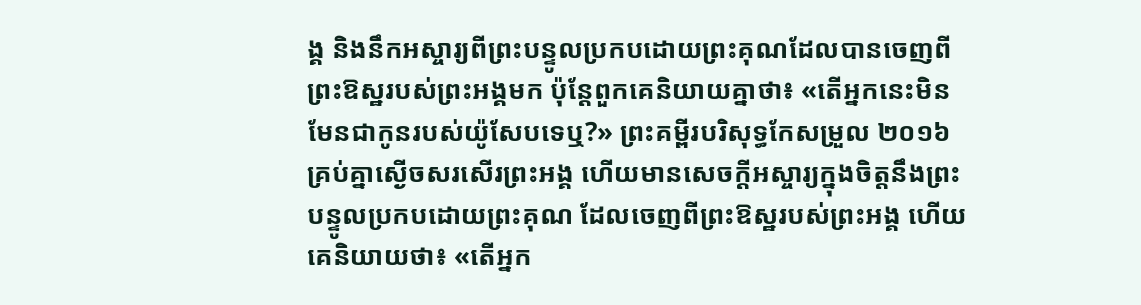ង្គ និងនឹកអស្ចារ្យពីព្រះបន្ទូលប្រកបដោយព្រះគុណដែលបានចេញពីព្រះឱស្ឋរបស់ព្រះអង្គមក ប៉ុន្ដែពួកគេនិយាយគ្នាថា៖ «តើអ្នកនេះមិនមែនជាកូនរបស់យ៉ូសែបទេឬ?» ព្រះគម្ពីរបរិសុទ្ធកែសម្រួល ២០១៦ គ្រប់គ្នាស្ងើចសរសើរព្រះអង្គ ហើយមានសេចក្ដីអស្ចារ្យក្នុងចិត្តនឹងព្រះបន្ទូលប្រកបដោយព្រះគុណ ដែលចេញពីព្រះឱស្ឋរបស់ព្រះអង្គ ហើយគេនិយាយថា៖ «តើអ្នក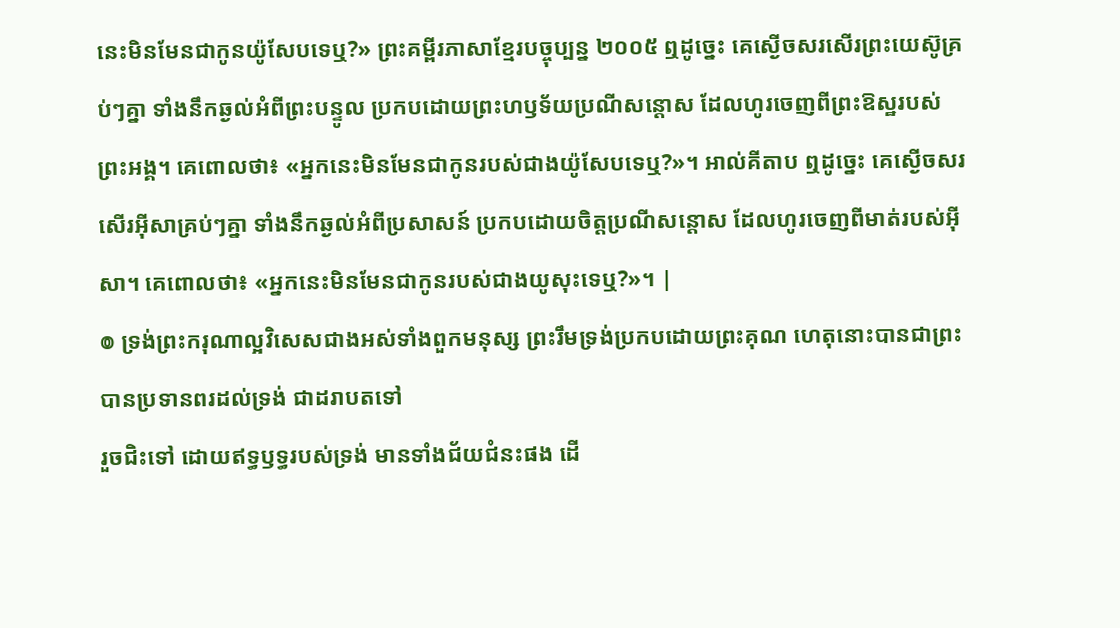នេះមិនមែនជាកូនយ៉ូសែបទេឬ?» ព្រះគម្ពីរភាសាខ្មែរបច្ចុប្បន្ន ២០០៥ ឮដូច្នេះ គេស្ងើចសរសើរព្រះយេស៊ូគ្រប់ៗគ្នា ទាំងនឹកឆ្ងល់អំពីព្រះបន្ទូល ប្រកបដោយព្រះហឫទ័យប្រណីសន្ដោស ដែលហូរចេញពីព្រះឱស្ឋរបស់ព្រះអង្គ។ គេពោលថា៖ «អ្នកនេះមិនមែនជាកូនរបស់ជាងយ៉ូសែបទេឬ?»។ អាល់គីតាប ឮដូច្នេះ គេស្ងើចសរសើរអ៊ីសាគ្រប់ៗគ្នា ទាំងនឹកឆ្ងល់អំពីប្រសាសន៍ ប្រកបដោយចិត្តប្រណីសន្ដោស ដែលហូរចេញពីមាត់របស់អ៊ីសា។ គេពោលថា៖ «អ្នកនេះមិនមែនជាកូនរបស់ជាងយូសុះទេឬ?»។ |
៙ ទ្រង់ព្រះករុណាល្អវិសេសជាងអស់ទាំងពួកមនុស្ស ព្រះរឹមទ្រង់ប្រកបដោយព្រះគុណ ហេតុនោះបានជាព្រះបានប្រទានពរដល់ទ្រង់ ជាដរាបតទៅ
រួចជិះទៅ ដោយឥទ្ធឫទ្ធរបស់ទ្រង់ មានទាំងជ័យជំនះផង ដើ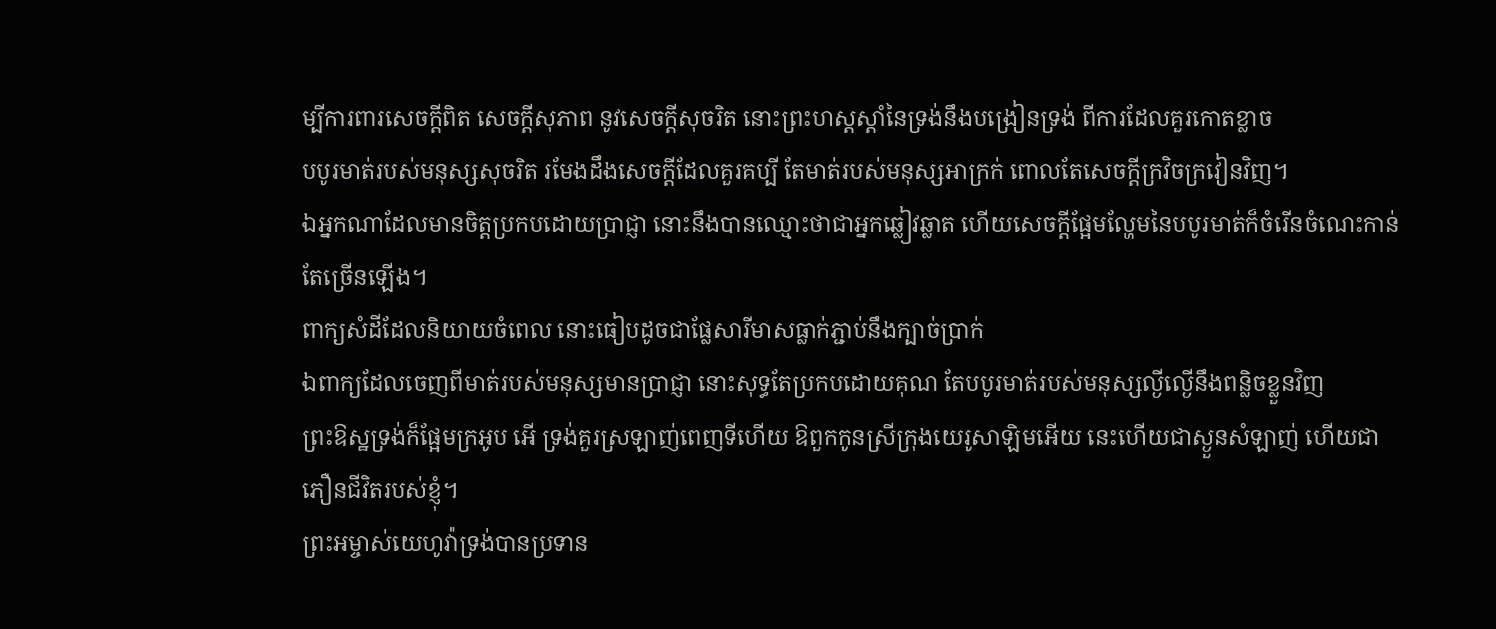ម្បីការពារសេចក្ដីពិត សេចក្ដីសុភាព នូវសេចក្ដីសុចរិត នោះព្រះហស្តស្តាំនៃទ្រង់នឹងបង្រៀនទ្រង់ ពីការដែលគួរកោតខ្លាច
បបូរមាត់របស់មនុស្សសុចរិត រមែងដឹងសេចក្ដីដែលគួរគប្បី តែមាត់របស់មនុស្សអាក្រក់ ពោលតែសេចក្ដីក្រវិចក្រវៀនវិញ។
ឯអ្នកណាដែលមានចិត្តប្រកបដោយប្រាជ្ញា នោះនឹងបានឈ្មោះថាជាអ្នកឆ្លៀវឆ្លាត ហើយសេចក្ដីផ្អែមល្ហែមនៃបបូរមាត់ក៏ចំរើនចំណេះកាន់តែច្រើនឡើង។
ពាក្យសំដីដែលនិយាយចំពេល នោះធៀបដូចជាផ្លែសារីមាសធ្លាក់ភ្ជាប់នឹងក្បាច់ប្រាក់
ឯពាក្យដែលចេញពីមាត់របស់មនុស្សមានប្រាជ្ញា នោះសុទ្ធតែប្រកបដោយគុណ តែបបូរមាត់របស់មនុស្សល្ងីល្ងើនឹងពន្លិចខ្លួនវិញ
ព្រះឱស្ឋទ្រង់ក៏ផ្អែមក្រអូប អើ ទ្រង់គួរស្រឡាញ់ពេញទីហើយ ឱពួកកូនស្រីក្រុងយេរូសាឡិមអើយ នេះហើយជាស្ងួនសំឡាញ់ ហើយជាភឿនជីវិតរបស់ខ្ញុំ។
ព្រះអម្ចាស់យេហូវ៉ាទ្រង់បានប្រទាន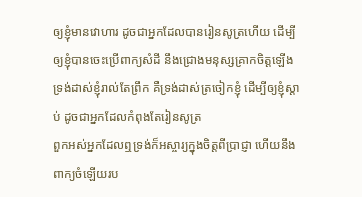ឲ្យខ្ញុំមានវោហារ ដូចជាអ្នកដែលបានរៀនសូត្រហើយ ដើម្បីឲ្យខ្ញុំបានចេះប្រើពាក្យសំដី នឹងជ្រោងមនុស្សគ្រាកចិត្តឡើង ទ្រង់ដាស់ខ្ញុំរាល់តែព្រឹក គឺទ្រង់ដាស់ត្រចៀកខ្ញុំ ដើម្បីឲ្យខ្ញុំស្តាប់ ដូចជាអ្នកដែលកំពុងតែរៀនសូត្រ
ពួកអស់អ្នកដែលឮទ្រង់ក៏អស្ចារ្យក្នុងចិត្តពីប្រាជ្ញា ហើយនឹងពាក្យចំឡើយរប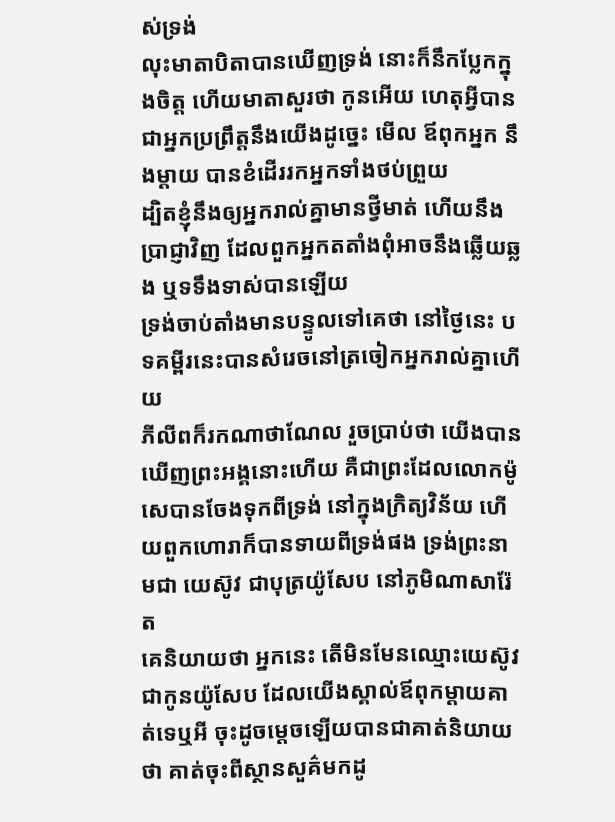ស់ទ្រង់
លុះមាតាបិតាបានឃើញទ្រង់ នោះក៏នឹកប្លែកក្នុងចិត្ត ហើយមាតាសួរថា កូនអើយ ហេតុអ្វីបានជាអ្នកប្រព្រឹត្តនឹងយើងដូច្នេះ មើល ឪពុកអ្នក នឹងម្តាយ បានខំដើររកអ្នកទាំងថប់ព្រួយ
ដ្បិតខ្ញុំនឹងឲ្យអ្នករាល់គ្នាមានថ្វីមាត់ ហើយនឹងប្រាជ្ញាវិញ ដែលពួកអ្នកតតាំងពុំអាចនឹងឆ្លើយឆ្លង ឬទទឹងទាស់បានឡើយ
ទ្រង់ចាប់តាំងមានបន្ទូលទៅគេថា នៅថ្ងៃនេះ បទគម្ពីរនេះបានសំរេចនៅត្រចៀកអ្នករាល់គ្នាហើយ
ភីលីពក៏រកណាថាណែល រួចប្រាប់ថា យើងបានឃើញព្រះអង្គនោះហើយ គឺជាព្រះដែលលោកម៉ូសេបានចែងទុកពីទ្រង់ នៅក្នុងក្រិត្យវិន័យ ហើយពួកហោរាក៏បានទាយពីទ្រង់ផង ទ្រង់ព្រះនាមជា យេស៊ូវ ជាបុត្រយ៉ូសែប នៅភូមិណាសារ៉ែត
គេនិយាយថា អ្នកនេះ តើមិនមែនឈ្មោះយេស៊ូវ ជាកូនយ៉ូសែប ដែលយើងស្គាល់ឪពុកម្តាយគាត់ទេឬអី ចុះដូចម្តេចឡើយបានជាគាត់និយាយថា គាត់ចុះពីស្ថានសួគ៌មកដូ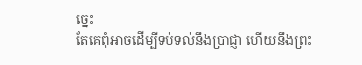ច្នេះ
តែគេពុំអាចដើម្បីទប់ទល់នឹងប្រាជ្ញា ហើយនឹងព្រះ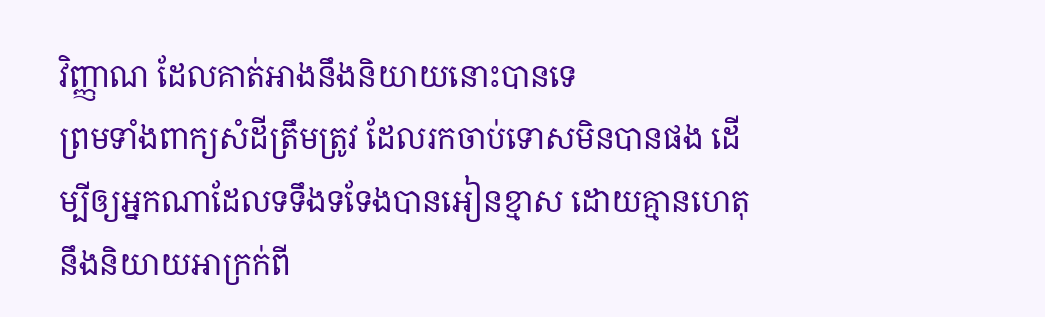វិញ្ញាណ ដែលគាត់អាងនឹងនិយាយនោះបានទេ
ព្រមទាំងពាក្យសំដីត្រឹមត្រូវ ដែលរកចាប់ទោសមិនបានផង ដើម្បីឲ្យអ្នកណាដែលទទឹងទទែងបានអៀនខ្មាស ដោយគ្មានហេតុនឹងនិយាយអាក្រក់ពី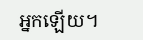អ្នកឡើយ។